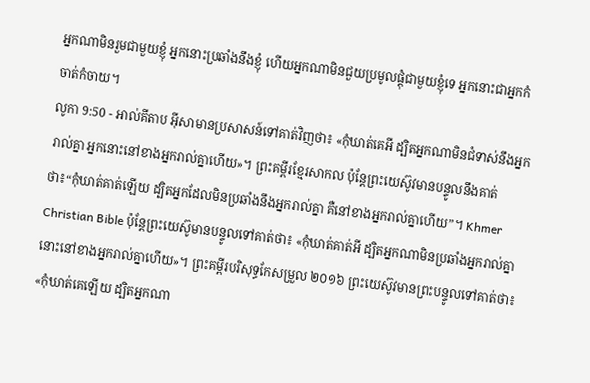អ្នកណាមិនរួមជាមួយខ្ញុំ អ្នកនោះប្រឆាំងនឹងខ្ញុំ ហើយអ្នកណាមិនជួយប្រមូលផ្ដុំជាមួយខ្ញុំទេ អ្នកនោះជាអ្នកកំចាត់កំចាយ។
លូកា 9:50 - អាល់គីតាប អ៊ីសាមានប្រសាសន៍ទៅគាត់វិញថា៖ «កុំឃាត់គេអី ដ្បិតអ្នកណាមិនជំទាស់នឹងអ្នករាល់គ្នា អ្នកនោះនៅខាងអ្នករាល់គ្នាហើយ»។ ព្រះគម្ពីរខ្មែរសាកល ប៉ុន្តែព្រះយេស៊ូវមានបន្ទូលនឹងគាត់ថា៖“កុំឃាត់គាត់ឡើយ ដ្បិតអ្នកដែលមិនប្រឆាំងនឹងអ្នករាល់គ្នា គឺនៅខាងអ្នករាល់គ្នាហើយ”។ Khmer Christian Bible ប៉ុន្ដែព្រះយេស៊ូមានបន្ទូលទៅគាត់ថា៖ «កុំឃាត់គាត់អី ដ្បិតអ្នកណាមិនប្រឆាំងអ្នករាល់គ្នា នោះនៅខាងអ្នករាល់គ្នាហើយ»។ ព្រះគម្ពីរបរិសុទ្ធកែសម្រួល ២០១៦ ព្រះយេស៊ូវមានព្រះបន្ទូលទៅគាត់ថា៖ «កុំឃាត់គេឡើយ ដ្បិតអ្នកណា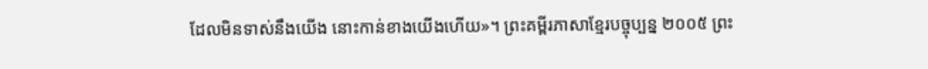ដែលមិនទាស់នឹងយើង នោះកាន់ខាងយើងហើយ»។ ព្រះគម្ពីរភាសាខ្មែរបច្ចុប្បន្ន ២០០៥ ព្រះ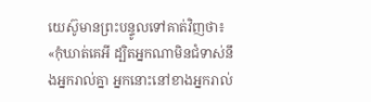យេស៊ូមានព្រះបន្ទូលទៅគាត់វិញថា៖ «កុំឃាត់គេអី ដ្បិតអ្នកណាមិនជំទាស់នឹងអ្នករាល់គ្នា អ្នកនោះនៅខាងអ្នករាល់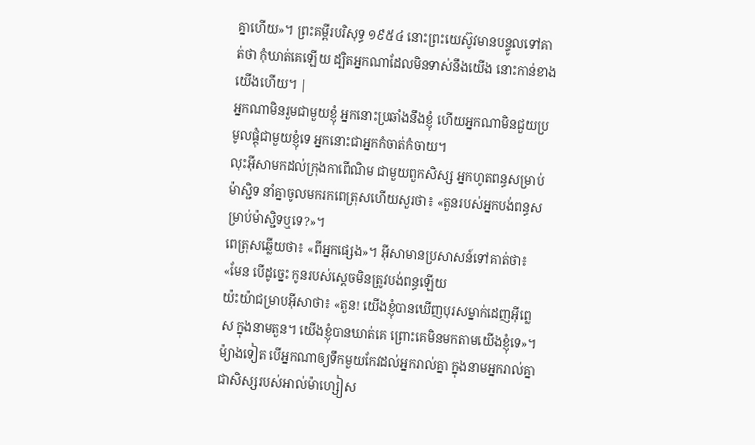គ្នាហើយ»។ ព្រះគម្ពីរបរិសុទ្ធ ១៩៥៤ នោះព្រះយេស៊ូវមានបន្ទូលទៅគាត់ថា កុំឃាត់គេឡើយ ដ្បិតអ្នកណាដែលមិនទាស់នឹងយើង នោះកាន់ខាងយើងហើយ។ |
អ្នកណាមិនរួមជាមួយខ្ញុំ អ្នកនោះប្រឆាំងនឹងខ្ញុំ ហើយអ្នកណាមិនជួយប្រមូលផ្ដុំជាមួយខ្ញុំទេ អ្នកនោះជាអ្នកកំចាត់កំចាយ។
លុះអ៊ីសាមកដល់ក្រុងកាពើណិម ជាមួយពួកសិស្ស អ្នកហូតពន្ធសម្រាប់ម៉ាស្ជិទ នាំគ្នាចូលមករកពេត្រុសហើយសួរថា៖ «តួនរបស់អ្នកបង់ពន្ធសម្រាប់ម៉ាស្ជិទឬទេ?»។
ពេត្រុសឆ្លើយថា៖ «ពីអ្នកផ្សេង»។ អ៊ីសាមានប្រសាសន៍ទៅគាត់ថា៖ «មែន បើដូច្នេះ កូនរបស់ស្ដេចមិនត្រូវបង់ពន្ធឡើយ
យ៉ះយ៉ាជម្រាបអ៊ីសាថា៖ «តួន! យើងខ្ញុំបានឃើញបុរសម្នាក់ដេញអ៊ីព្លេស ក្នុងនាមតួន។ យើងខ្ញុំបានឃាត់គេ ព្រោះគេមិនមកតាមយើងខ្ញុំទេ»។
ម៉្យាងទៀត បើអ្នកណាឲ្យទឹកមួយកែវដល់អ្នករាល់គ្នា ក្នុងនាមអ្នករាល់គ្នាជាសិស្សរបស់អាល់ម៉ាហ្សៀស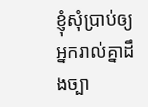ខ្ញុំសុំប្រាប់ឲ្យអ្នករាល់គ្នាដឹងច្បា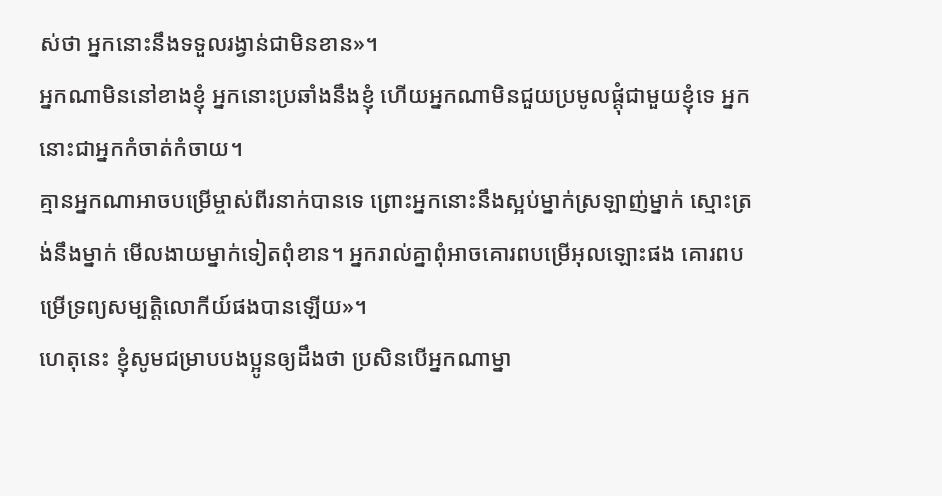ស់ថា អ្នកនោះនឹងទទួលរង្វាន់ជាមិនខាន»។
អ្នកណាមិននៅខាងខ្ញុំ អ្នកនោះប្រឆាំងនឹងខ្ញុំ ហើយអ្នកណាមិនជួយប្រមូលផ្ដុំជាមួយខ្ញុំទេ អ្នកនោះជាអ្នកកំចាត់កំចាយ។
គ្មានអ្នកណាអាចបម្រើម្ចាស់ពីរនាក់បានទេ ព្រោះអ្នកនោះនឹងស្អប់ម្នាក់ស្រឡាញ់ម្នាក់ ស្មោះត្រង់នឹងម្នាក់ មើលងាយម្នាក់ទៀតពុំខាន។ អ្នករាល់គ្នាពុំអាចគោរពបម្រើអុលឡោះផង គោរពបម្រើទ្រព្យសម្បត្តិលោកីយ៍ផងបានឡើយ»។
ហេតុនេះ ខ្ញុំសូមជម្រាបបងប្អូនឲ្យដឹងថា ប្រសិនបើអ្នកណាម្នា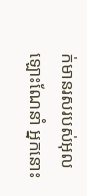ក់មានរសរបស់អុលឡោះណែនាំ អ្នកនោះ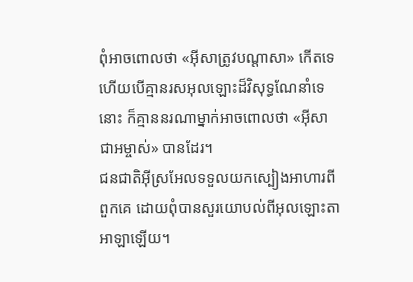ពុំអាចពោលថា «អ៊ីសាត្រូវបណ្ដាសា» កើតទេ ហើយបើគ្មានរសអុលឡោះដ៏វិសុទ្ធណែនាំទេនោះ ក៏គ្មាននរណាម្នាក់អាចពោលថា «អ៊ីសាជាអម្ចាស់» បានដែរ។
ជនជាតិអ៊ីស្រអែលទទួលយកស្បៀងអាហារពីពួកគេ ដោយពុំបានសួរយោបល់ពីអុលឡោះតាអាឡាឡើយ។